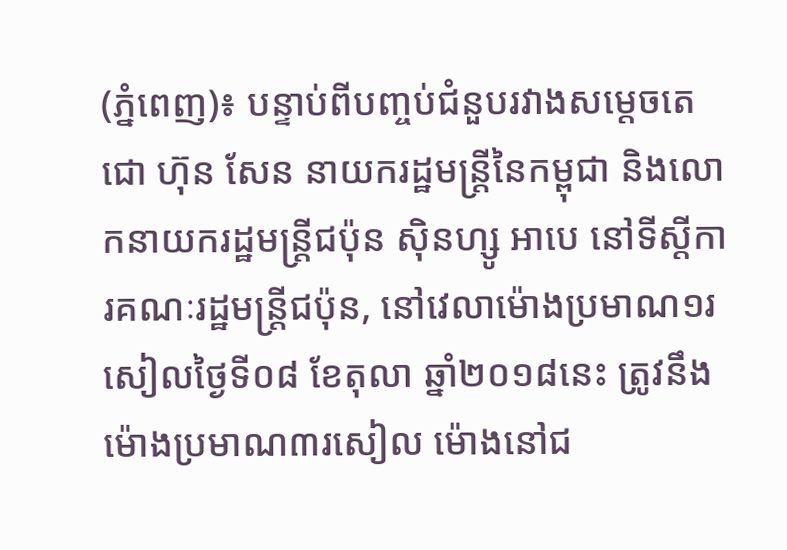(ភ្នំពេញ)៖ បន្ទាប់ពីបញ្ចប់ជំនួបរវាងសម្តេចតេជោ ហ៊ុន សែន នាយករដ្ឋមន្រ្តីនៃកម្ពុជា និងលោកនាយករដ្ឋមន្រ្តីជប៉ុន ស៊ិនហ្សូ អាបេ នៅទីស្តីការគណៈរដ្ឋមន្រ្តីជប៉ុន, នៅវេលាម៉ោងប្រមាណ១រសៀលថ្ងៃទី០៨ ខែតុលា ឆ្នាំ២០១៨នេះ ត្រូវនឹងម៉ោងប្រមាណ៣រសៀល ម៉ោងនៅជ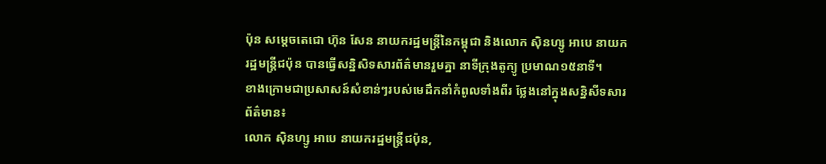ប៉ុន សម្តេចតេជោ ហ៊ុន សែន នាយករដ្ឋមន្រ្តីនៃកម្ពុជា និងលោក ស៊ិនហ្សូ អាបេ នាយករដ្ឋមន្រ្តីជប៉ុន បានធ្វើសន្និសិទសារព័ត៌មានរួមគ្នា នាទីក្រុងតូក្យូ ប្រមាណ១៥នាទី។
ខាងក្រោមជាប្រសាសន៍សំខាន់ៗរបស់មេដឹកនាំកំពូលទាំងពីរ ថ្លែងនៅក្នុងសន្និសីទសារព័ត៌មាន៖
លោក ស៊ិនហ្សូ អាបេ នាយករដ្ឋមន្រ្តីជប៉ុន,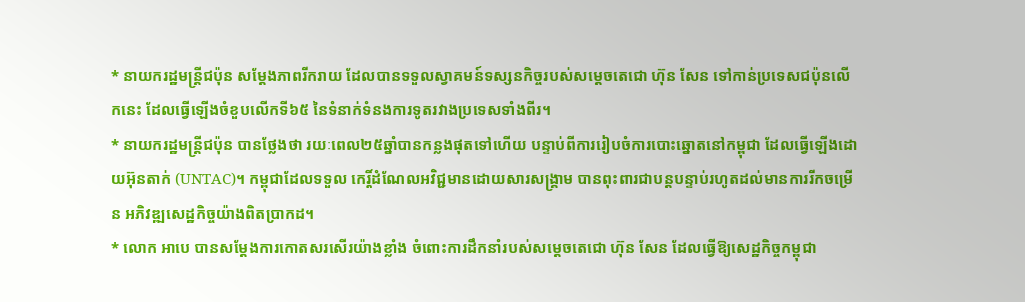* នាយករដ្ឋមន្រ្តីជប៉ុន សម្តែងភាពរីករាយ ដែលបានទទួលស្វាគមន៍ទស្សនកិច្ចរបស់សម្តេចតេជោ ហ៊ុន សែន ទៅកាន់ប្រទេសជប៉ុនលើកនេះ ដែលធ្វើឡើងចំខួបលើកទី៦៥ នៃទំនាក់ទំនងការទូតរវាងប្រទេសទាំងពីរ។
* នាយករដ្ឋមន្រ្តីជប៉ុន បានថ្លែងថា រយៈពេល២៥ឆ្នាំបានកន្លងផុតទៅហើយ បន្ទាប់ពីការរៀបចំការបោះឆ្នោតនៅកម្ពុជា ដែលធ្វើឡើងដោយអ៊ុនតាក់ (UNTAC)។ កម្ពុជាដែលទទួល កេរ្តិ៍ដំណែលអវិជ្ជមានដោយសារសង្រ្គាម បានពុះពារជាបន្តបន្ទាប់រហូតដល់មានការរីកចម្រើន អភិវឌ្ឍសេដ្ឋកិច្ចយ៉ាងពិតប្រាកដ។
* លោក អាបេ បានសម្តែងការកោតសរសើរយ៉ាងខ្លាំង ចំពោះការដឹកនាំរបស់សម្តេចតេជោ ហ៊ុន សែន ដែលធ្វើឱ្យសេដ្ឋកិច្ចកម្ពុជា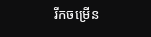រីកចម្រើន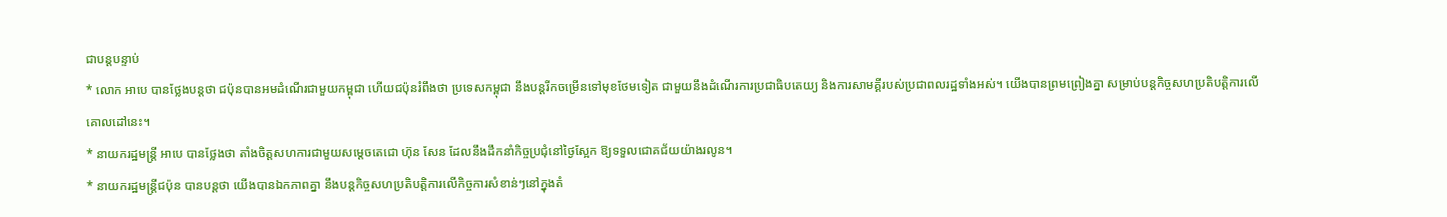ជាបន្តបន្ទាប់
* លោក អាបេ បានថ្លែងបន្តថា ជប៉ុនបានអមដំណើរជាមួយកម្ពុជា ហើយជប៉ុនរំពឹងថា ប្រទេសកម្ពុជា នឹងបន្តរីកចម្រើនទៅមុខថែមទៀត ជាមួយនឹងដំណើរការប្រជាធិបតេយ្យ និងការសាមគ្គីរបស់ប្រជាពលរដ្ឋទាំងអស់។ យើងបានព្រមព្រៀងគ្នា សម្រាប់បន្តកិច្ចសហប្រតិបត្តិការលើគោលដៅនេះ។
* នាយករដ្ឋមន្រ្តី អាបេ បានថ្លែងថា តាំងចិត្តសហការជាមួយសម្តេចតេជោ ហ៊ុន សែន ដែលនឹងដឹកនាំកិច្ចប្រជុំនៅថ្ងៃស្អែក ឱ្យទទួលជោគជ័យយ៉ាងរលូន។
* នាយករដ្ឋមន្រ្តីជប៉ុន បានបន្តថា យើងបានឯកភាពគ្នា នឹងបន្តកិច្ចសហប្រតិបត្តិការលើកិច្ចការសំខាន់ៗនៅក្នុងតំ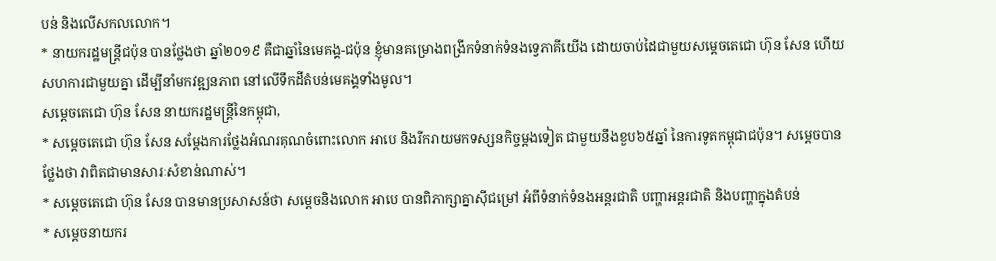បន់ និងលើសកលលោក។
* នាយករដ្ឋមន្រ្តីជប៉ុន បានថ្លែងថា ឆ្នាំ២០១៩ គឺជាឆ្នាំនៃមេគង្គ-ជប៉ុន ខ្ញុំមានគម្រោងពង្រីកទំនាក់ទំនងទ្វេភាគីយើង ដោយចាប់ដៃជាមួយសម្តេចតេជោ ហ៊ុន សែន ហើយសហការជាមួយគ្នា ដើម្បីនាំមកវឌ្ឍនភាព នៅលើទឹកដីតំបន់មេគង្គទាំងមូល។
សម្តេចតេជោ ហ៊ុន សែន នាយករដ្ឋមន្រ្តីនៃកម្ពុជា,
* សម្តេចតេជោ ហ៊ុន សែន សម្តែងការថ្លែងអំណរគុណចំពោះលោក អាបេ និងរីករាយមកទស្សនកិច្ចម្តងទៀត ជាមួយនឹងខួប៦៥ឆ្នាំ នៃការទូតកម្ពុជាជប៉ុន។ សម្តេចបានថ្លែងថា វាពិតជាមានសារៈសំខាន់ណាស់។
* សម្តេចតេជោ ហ៊ុន សែន បានមានប្រសាសន៍ថា សម្តេចនិងលោក អាបេ បានពិភាក្សាគ្នាស៊ីជម្រៅ អំពីទំនាក់ទំនងអន្តរជាតិ បញ្ហាអន្តរជាតិ និងបញ្ហាក្នុងតំបន់
* សម្តេចនាយករ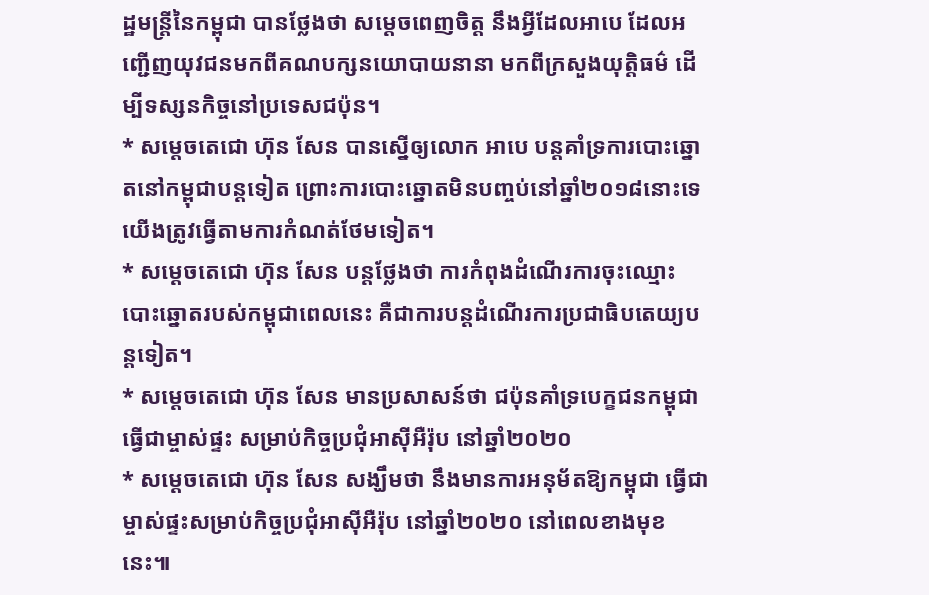ដ្ឋមន្រ្តីនៃកម្ពុជា បានថ្លែងថា សម្តេចពេញចិត្ត នឹងអ្វីដែលអាបេ ដែលអញ្ជើញយុវជនមកពីគណបក្សនយោបាយនានា មកពីក្រសួងយុត្តិធម៌ ដើម្បីទស្សនកិច្ចនៅប្រទេសជប៉ុន។
* សម្តេចតេជោ ហ៊ុន សែន បានស្នើឲ្យលោក អាបេ បន្តគាំទ្រការបោះឆ្នោតនៅកម្ពុជាបន្តទៀត ព្រោះការបោះឆ្នោតមិនបញ្ចប់នៅឆ្នាំ២០១៨នោះទេ យើងត្រូវធ្វើតាមការកំណត់ថែមទៀត។
* សម្តេចតេជោ ហ៊ុន សែន បន្តថ្លែងថា ការកំពុងដំណើរការចុះឈ្មោះបោះឆ្នោតរបស់កម្ពុជាពេលនេះ គឺជាការបន្តដំណើរការប្រជាធិបតេយ្យបន្តទៀត។
* សម្តេចតេជោ ហ៊ុន សែន មានប្រសាសន៍ថា ជប៉ុនគាំទ្របេក្ខជនកម្ពុជា ធ្វើជាម្ចាស់ផ្ទះ សម្រាប់កិច្ចប្រជុំអាស៊ីអឺរ៉ុប នៅឆ្នាំ២០២០
* សម្តេចតេជោ ហ៊ុន សែន សង្ឃឹមថា នឹងមានការអនុម័តឱ្យកម្ពុជា ធ្វើជាម្ចាស់ផ្ទះសម្រាប់កិច្ចប្រជុំអាស៊ីអឺរ៉ុប នៅឆ្នាំ២០២០ នៅពេលខាងមុខនេះ៕